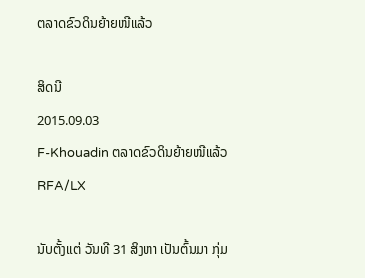ຕລາດຂົວດິນຍ້າຍໜີແລ້ວ

ສິດນີ
2015.09.03
F-Khouadin ຕລາດຂົວດິນຍ້າຍໜີແລ້ວ
RFA/LX

ນັບຕັ້ງແຕ່ ວັນທີ 31 ສິງຫາ ເປັນຕົ້ນມາ ກຸ່ມ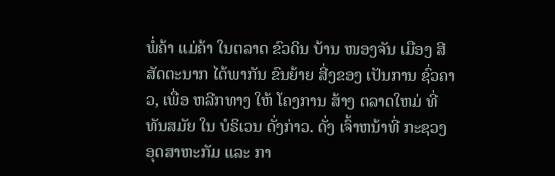ພໍ່ຄ້າ ແມ່ຄ້າ ໃນຕລາດ ຂົວດິນ ບ້ານ ໜອງຈັນ ເມືອງ ສີສັດຕະນາກ ໄດ້ພາກັນ ຂົນຍ້າຍ ສີ່ງຂອງ ເປັນການ ຊົ່ວຄາວ, ເພື່ອ ຫລີກທາງ ໃຫ້ ໂຄງການ ສ້າງ ຕລາດໃຫມ່ ທີ່ ທັນສມັຍ ໃນ ບໍຣິເວນ ດັ່ງກ່າວ. ດັ່ງ ເຈົ້າຫນ້າທີ່ ກະຊວງ ອຸດສາຫະກັມ ແລະ ກາ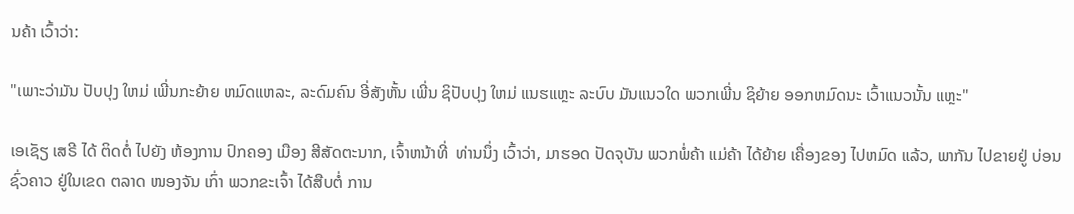ນຄ້າ ເວົ້າວ່າ:

"ເພາະວ່າມັນ ປັບປຸງ ໃຫມ່ ເພີ່ນກະຍ້າຍ ຫມົດແຫລະ, ລະດົມຄົນ ອີ່ສັງຫັ້ນ ເພີ່ນ ຊິປັບປຸງ ໃຫມ່ ແນຮແຫຼະ ລະບົບ ມັນແນວໃດ ພວກເພີ່ນ ຊິຍ້າຍ ອອກຫມົດນະ ເວົ້າແນວນັ້ນ ແຫຼະ"

ເອເຊັຽ ເສຣີ ໄດ້ ຕິດຕໍ່ ໄປຍັງ ຫ້ອງການ ປົກຄອງ ເມືອງ ສີສັດຕະນາກ, ເຈົ້າຫນ້າທີ່  ທ່ານນຶ່ງ ເວົ້າວ່າ, ມາຮອດ ປັດຈຸບັນ ພວກພໍ່ຄ້າ ແມ່ຄ້າ ໄດ້ຍ້າຍ ເຄື່ອງຂອງ ໄປຫມົດ ແລ້ວ, ພາກັນ ໄປຂາຍຢູ່ ບ່ອນ ຊົ່ວຄາວ ຢູ່ໃນເຂດ ຕລາດ ໜອງຈັນ ເກົ່າ ພວກຂະເຈົ້າ ໄດ້ສືບຕໍ່ ການ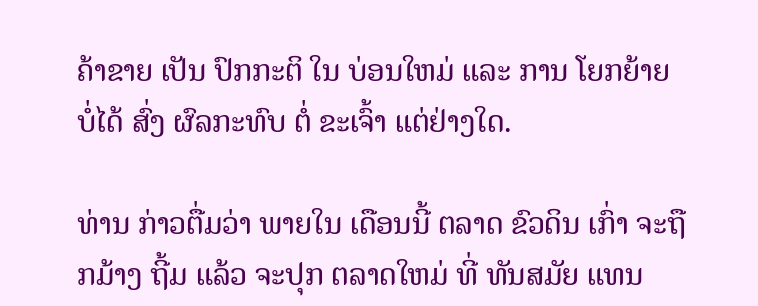ຄ້າຂາຍ ເປັນ ປົກກະຕິ ໃນ ບ່ອນໃຫມ່ ແລະ ການ ໂຍກຍ້າຍ ບໍ່ໄດ້ ສົ່ງ ຜົລກະທົບ ຕໍ່ ຂະເຈົ້າ ແຕ່ຢ່າງໃດ.

ທ່ານ ກ່າວຕື່ມວ່າ ພາຍໃນ ເດືອນນີ້ ຕລາດ ຂົວດິນ ເກົ່າ ຈະຖືກມ້າງ ຖີ້ມ ແລ້ວ ຈະປຸກ ຕລາດໃຫມ່ ທີ່ ທັນສມັຍ ແທນ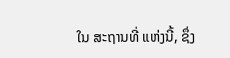ໃນ ສະຖານທີ່ ແຫ່ງນີ້, ຊຶ່ງ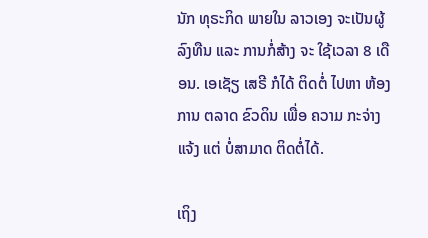ນັກ ທຸຣະກິດ ພາຍໃນ ລາວເອງ ຈະເປັນຜູ້ ລົງທືນ ແລະ ການກໍ່ສ້າງ ຈະ ໃຊ້ເວລາ 8 ເດືອນ. ເອເຊັຽ ເສຣີ ກໍໄດ້ ຕິດຕໍ່ ໄປຫາ ຫ້ອງການ ຕລາດ ຂົວດິນ ເພື່ອ ຄວາມ ກະຈ່າງແຈ້ງ ແຕ່ ບໍ່ສາມາດ ຕິດຕໍ່ໄດ້.

ເຖິງ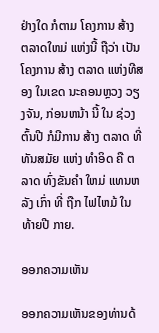ຢ່າງໃດ ກໍຕາມ ໂຄງການ ສ້າງ ຕລາດໃຫມ່ ແຫ່ງນີ້ ຖືວ່າ ເປັນໂຄງການ ສ້າງ ຕລາດ ແຫ່ງທີສອງ ໃນເຂດ ນະຄອນຫຼວງ ວຽງຈັນ, ກ່ອນຫນ້າ ນີ້ ໃນ ຊ່ວງຕົ້ນປີ ກໍມີການ ສ້າງ ຕລາດ ທີ່ ທັນສມັຍ ແຫ່ງ ທຳອິດ ຄື ຕລາດ ທົ່ງຂັນຄຳ ໃຫມ່ ແທນຫລັງ ເກົ່າ ທີ່ ຖືກ ໄຟໄຫມ້ ໃນ ທ້າຍປີ ກາຍ.

ອອກຄວາມເຫັນ

ອອກຄວາມເຫັນຂອງທ່ານດ້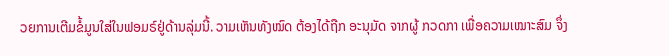ວຍການເຕີມຂໍ້ມູນໃສ່ໃນຟອມຣ໌ຢູ່ດ້ານລຸ່ມນີ້. ວາມເຫັນທັງໝົດ ຕ້ອງໄດ້ຖືກ ອະນຸມັດ ຈາກຜູ້ ກວດກາ ເພື່ອຄວາມເໝາະສົມ ຈຶ່ງ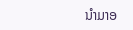ນໍາມາອ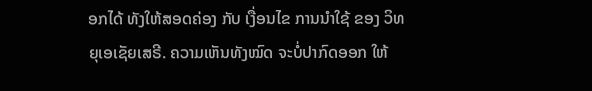ອກໄດ້ ທັງໃຫ້ສອດຄ່ອງ ກັບ ເງື່ອນໄຂ ການນຳໃຊ້ ຂອງ ວິທຍຸເອເຊັຍເສຣີ. ຄວາມເຫັນທັງໝົດ ຈະບໍ່ປາກົດອອກ ໃຫ້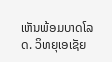ເຫັນພ້ອມບາດໂລດ. ວິທຍຸເອເຊັຍ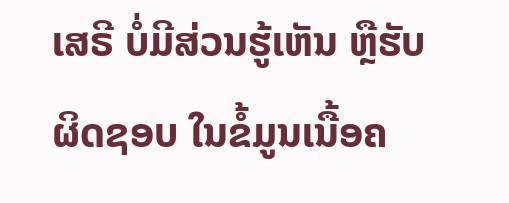ເສຣີ ບໍ່ມີສ່ວນຮູ້ເຫັນ ຫຼືຮັບຜິດຊອບ ໃນຂໍ້ມູນເນື້ອຄ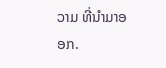ວາມ ທີ່ນໍາມາອອກ.